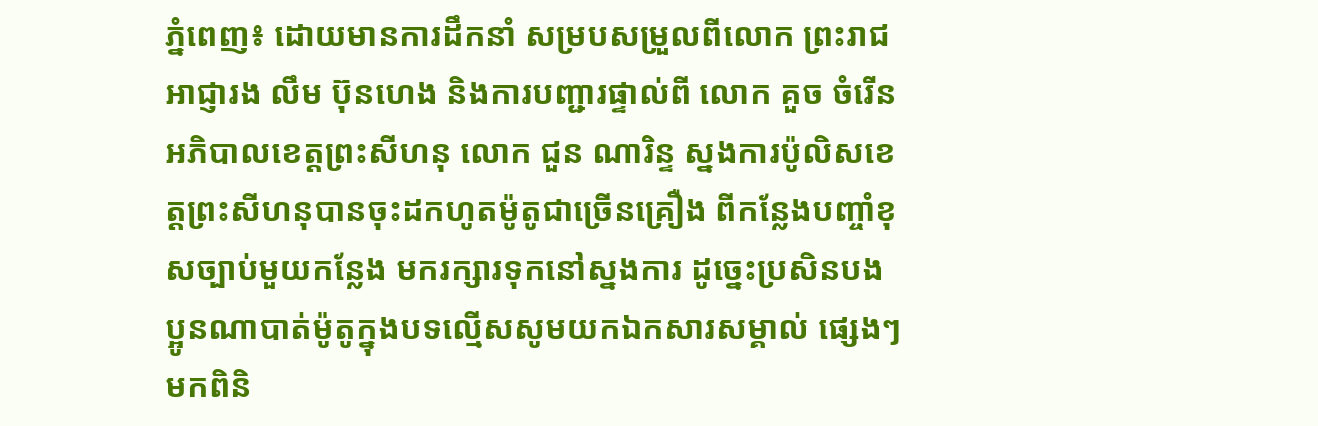ភ្នំពេញ៖ ដោយមានការដឹកនាំ សម្របសម្រួលពីលោក ព្រះរាជអាជ្ញារង លឹម ប៊ុនហេង និងការបញ្ជារផ្ទាល់ពី លោក គួច ចំរើន អភិបាលខេត្តព្រះសីហនុ លោក ជួន ណារិន្ទ ស្នងការប៉ូលិសខេត្តព្រះសីហនុបានចុះដកហូតម៉ូតូជាច្រើនគ្រឿង ពីកន្លែងបញ្ចាំខុសច្បាប់មួយកន្លែង មករក្សារទុកនៅស្នងការ ដូច្នេះប្រសិនបងប្អូនណាបាត់ម៉ូតូក្នុងបទល្មើសសូមយកឯកសារសម្គាល់ ផ្សេងៗមកពិនិ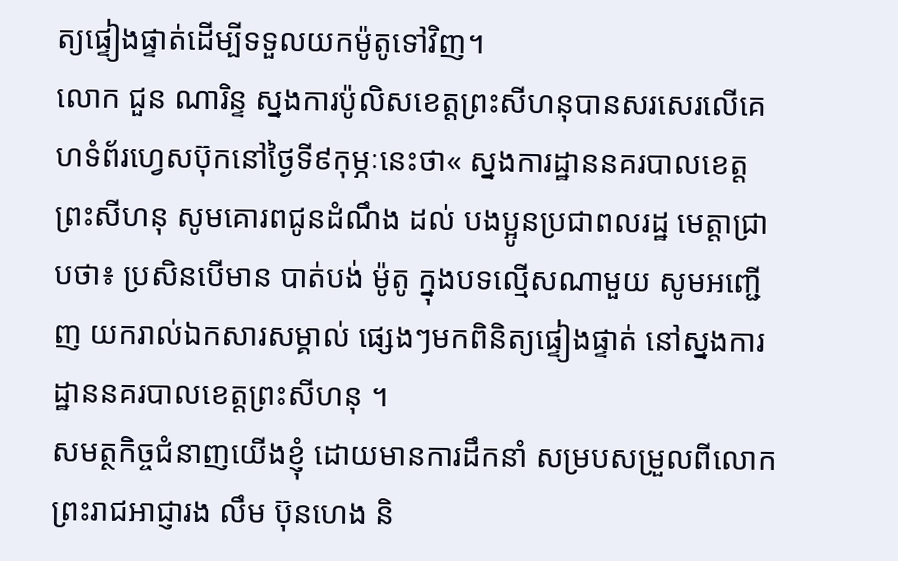ត្យផ្ទៀងផ្ទាត់ដើម្បីទទួលយកម៉ូតូទៅវិញ។
លោក ជួន ណារិន្ទ ស្នងការប៉ូលិសខេត្តព្រះសីហនុបានសរសេរលើគេហទំព័រហ្វេសប៊ុកនៅថ្ងៃទី៩កុម្ភៈនេះថា« ស្នងការដ្ឋាននគរបាលខេត្តព្រះសីហនុ សូមគោរពជូនដំណឹង ដល់ បងប្អូនប្រជាពលរដ្ឋ មេត្តាជ្រាបថា៖ ប្រសិនបើមាន បាត់បង់ ម៉ូតូ ក្នុងបទល្មើសណាមួយ សូមអញ្ជើញ យករាល់ឯកសារសម្គាល់ ផ្សេងៗមកពិនិត្យផ្ទៀងផ្ទាត់ នៅស្នងការដ្ឋាននគរបាលខេត្តព្រះសីហនុ ។
សមត្ថកិច្ចជំនាញយើងខ្ញុំ ដោយមានការដឹកនាំ សម្របសម្រួលពីលោក ព្រះរាជអាជ្ញារង លឹម ប៊ុនហេង និ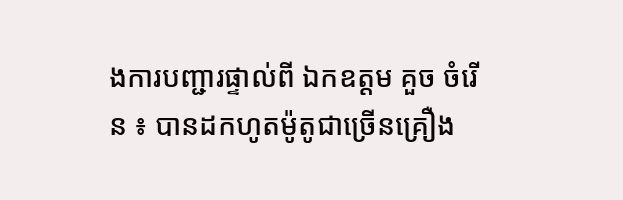ងការបញ្ជារផ្ទាល់ពី ឯកឧត្តម គួច ចំរើន ៖ បានដកហូតម៉ូតូជាច្រើនគ្រឿង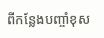ពីកន្លែងបញ្ចាំខុស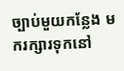ច្បាប់មួយកន្លែង មករក្សារទុកនៅ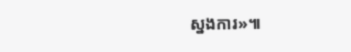ស្នងការ»៕